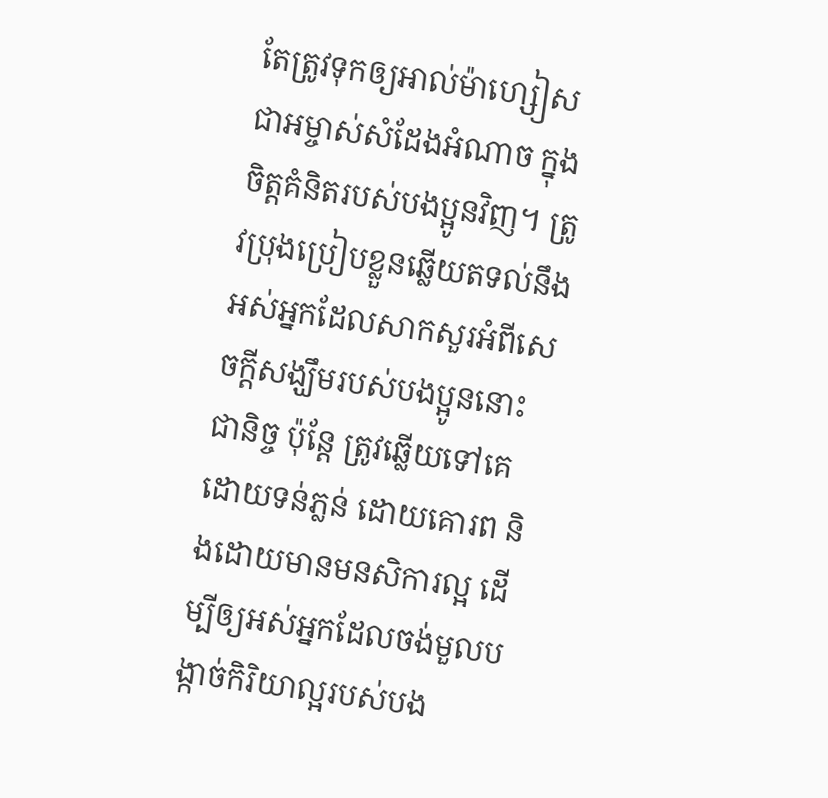តែត្រូវទុកឲ្យអាល់ម៉ាហ្សៀសជាអម្ចាស់សំដែងអំណាច ក្នុងចិត្ដគំនិតរបស់បងប្អូនវិញ។ ត្រូវប្រុងប្រៀបខ្លួនឆ្លើយតទល់នឹងអស់អ្នកដែលសាកសួរអំពីសេចក្ដីសង្ឃឹមរបស់បងប្អូននោះជានិច្ច ប៉ុន្ដែ ត្រូវឆ្លើយទៅគេ ដោយទន់ភ្លន់ ដោយគោរព និងដោយមានមនសិការល្អ ដើម្បីឲ្យអស់អ្នកដែលចង់មួលបង្កាច់កិរិយាល្អរបស់បង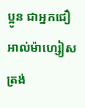ប្អូន ជាអ្នកជឿអាល់ម៉ាហ្សៀស ត្រង់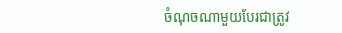ចំណុចណាមួយបែរជាត្រូវ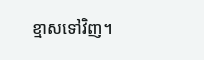ខ្មាសទៅវិញ។